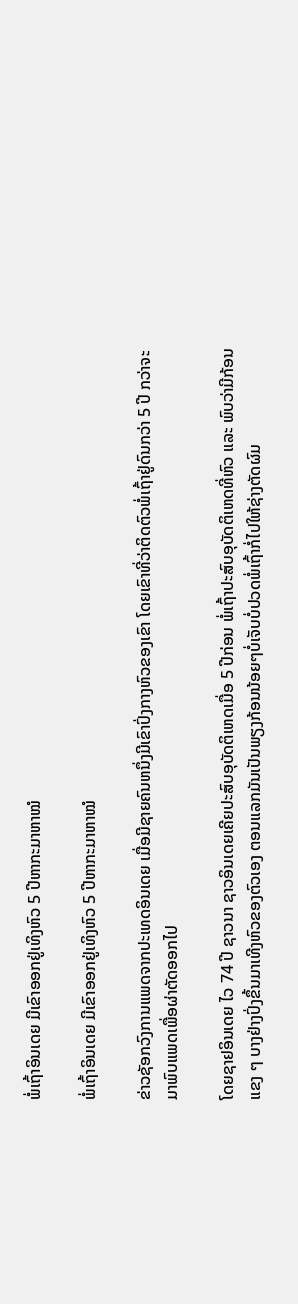ພໍ່ເຖົ້າອິນເດຍ ມີເຂົາອອກຢູ່ເທິງຫົວ 5 ປີຫາກະມາຫາໝໍ

ພໍ່ເຖົ້າອິນເດຍ ມີເຂົາອອກຢູ່ເທິງຫົວ 5 ປີຫາກະມາຫາໝໍ

ຂ່າວຊັອກວົງການແພດຈາກປະເທດອິນເດຍ ເມື່ອມີຊາຍຄົນຫນຶ່ງມີເຂົາປົ່ງກາງຫົວຂອງເຂົາ ໂດຍເຂົາທີ່ວ່າຕິດຕົວພໍ່ເຖົ້າຢູ່ດົນກວ່າ 5 ປີ ກວ່າຈະມາພົບແພດເພື່ອຜ່າຕັດອອກໄປ

ໂດຍຊາຢອິນເດຍ ໄວ 74 ປີ ຊາວນາ ຊາວອິນເດຍເຄີຍປະສົບອຸບັດຕິເຫດເມື່ອ 5 ປີກ່ອນ ພໍ່ເຖົ້າປະສົບອຸບັດຕິເຫດທີ່ຫົວ ແລະ ພົບວ່າມີກ້ອນແຂງ ໆ ບາງຢ່າງປົ່ງຂຶ້ນມາເທີງຫົວຂອງຕົວເອງ ຕອນແລກມັນເປັນພຽງກ້ອນນ້ອຍໆບໍ່ເຈັບບໍ່ປວດພໍ່ເຖົ້າກໍ່ໄປໃຫ້ຊ່າງຕັດຜົມ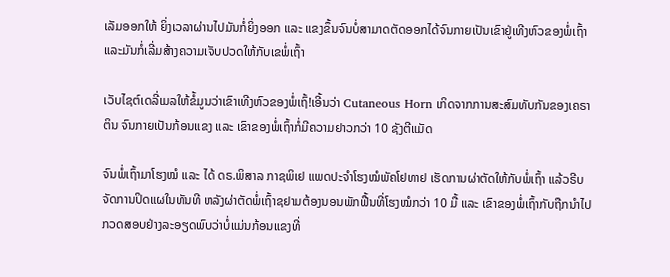ເລັມອອກໃຫ້ ຍິ່ງເວລາຜ່ານໄປມັນກໍ່ຍິ່ງອອກ ແລະ ແຂງຂຶ້ນຈົນບໍ່ສາມາດຕັດອອກໄດ້ຈົນກາຍເປັນເຂົາຢູ່ເທີງຫົວຂອງພໍ່ເຖົ້າແລະມັນກໍ່ເລີ່ມສ້າງຄວາມເຈັບປວດໃຫ້ກັບເຂພໍ່ເຖົ້າ

ເວັບໄຊຕ໌ເດລີ່ເມລໃຫ້ຂໍ້ມູນວ່າເຂົາເທີງຫົວຂອງພໍ່ເຖົ້!ເອີ້ນວ່າ Cutaneous Horn ເກິດຈາກການສະສົມທັບກັນຂອງເຄຣາຕິນ ຈົນກາຍເປັນກ້ອນແຂງ ແລະ ເຂົາຂອງພໍ່ເຖົ້າກໍ່ມີຄວາມຢາວກວ່າ 10 ຊັງຕີແມັດ

ຈົນພໍ່ເຖົ້າມາໂຮງໝໍ ແລະ ໄດ້ ດຣ.ພິສາລ ກາຊພິເຢ ແພດປະຈຳໂຮງໝໍພັຄໂຢທາຢ ເຮັດການຜ່າຕັດໃຫ້ກັບພໍ່ເຖົ້າ ແລ້ວຣີບຈັດການປິດແຜໃນທັນທີ ຫລັງຜ່າຕັດພໍ່ເຖົ້າຊຢາມຕ້ອງນອນພັກຟື້ນທີ່ໂຮງໝໍກວ່າ 10 ມື້ ແລະ ເຂົາຂອງພໍ່ເຖົ້າກັບຖືກນຳໄປກວດສອບຢ່າງລະອຽດພົບວ່າບໍ່ແມ່ນກ້ອນແຂງທີ່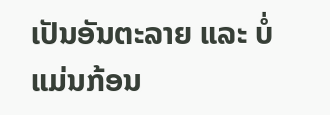ເປັນອັນຕະລາຍ ແລະ ບໍ່ແມ່ນກ້ອນ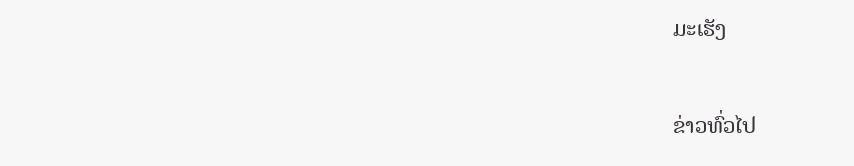ມະເຮັງ

ຂ່າວທົ່ວໄປ